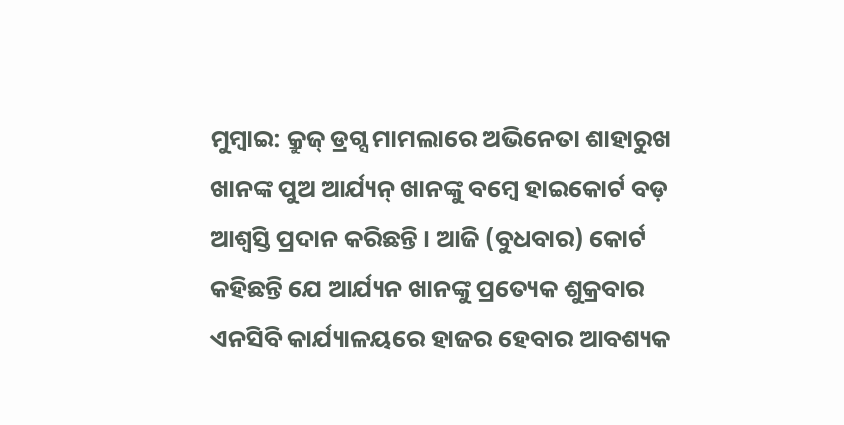ମୁମ୍ବାଇ: କ୍ରୁଜ୍ ଡ୍ରଗ୍ସ ମାମଲାରେ ଅଭିନେତା ଶାହାରୁଖ ଖାନଙ୍କ ପୁଅ ଆର୍ଯ୍ୟନ୍ ଖାନଙ୍କୁ ବମ୍ବେ ହାଇକୋର୍ଟ ବଡ଼ ଆଶ୍ବସ୍ତି ପ୍ରଦାନ କରିଛନ୍ତି । ଆଜି (ବୁଧବାର) କୋର୍ଟ କହିଛନ୍ତି ଯେ ଆର୍ଯ୍ୟନ ଖାନଙ୍କୁ ପ୍ରତ୍ୟେକ ଶୁକ୍ରବାର ଏନସିବି କାର୍ଯ୍ୟାଳୟରେ ହାଜର ହେବାର ଆବଶ୍ୟକ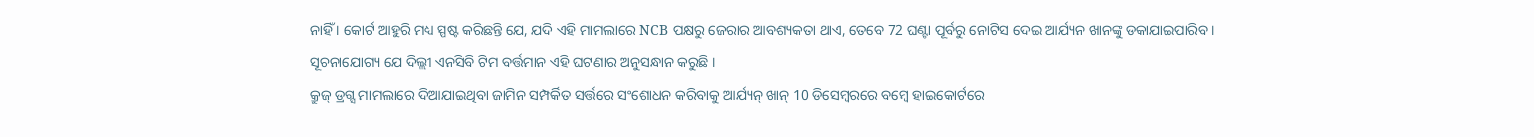ନାହିଁ । କୋର୍ଟ ଆହୁରି ମଧ୍ୟ ସ୍ପଷ୍ଟ କରିଛନ୍ତି ଯେ, ଯଦି ଏହି ମାମଲାରେ NCB ପକ୍ଷରୁ ଜେରାର ଆବଶ୍ୟକତା ଥାଏ, ତେବେ 72 ଘଣ୍ଟା ପୂର୍ବରୁ ନୋଟିସ ଦେଇ ଆର୍ଯ୍ୟନ ଖାନଙ୍କୁ ଡକାଯାଇପାରିବ । ସୂଚନାଯୋଗ୍ୟ ଯେ ଦିଲ୍ଲୀ ଏନସିବି ଟିମ ବର୍ତ୍ତମାନ ଏହି ଘଟଣାର ଅନୁସନ୍ଧାନ କରୁଛି ।
କ୍ରୁଜ୍ ଡ୍ରଗ୍ସ ମାମଲାରେ ଦିଆଯାଇଥିବା ଜାମିନ ସମ୍ପର୍କିତ ସର୍ତ୍ତରେ ସଂଶୋଧନ କରିବାକୁ ଆର୍ଯ୍ୟନ୍ ଖାନ୍ 10 ଡିସେମ୍ବରରେ ବମ୍ବେ ହାଇକୋର୍ଟରେ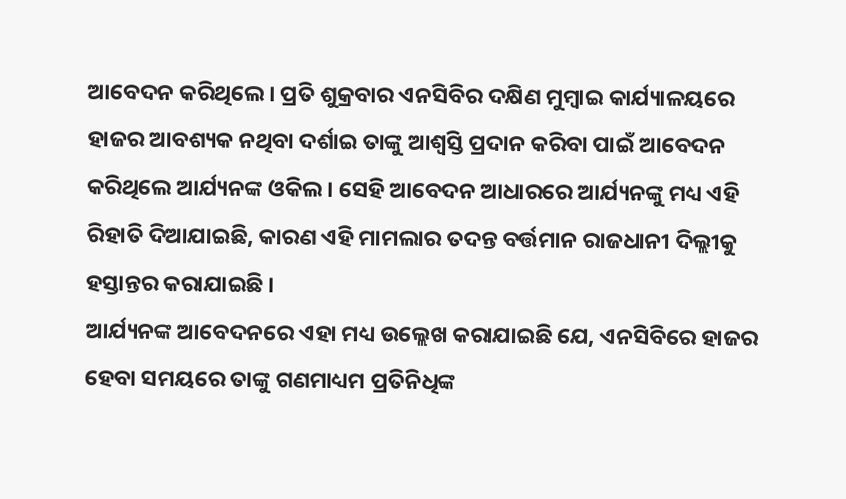ଆବେଦନ କରିଥିଲେ । ପ୍ରତି ଶୁକ୍ରବାର ଏନସିବିର ଦକ୍ଷିଣ ମୁମ୍ବାଇ କାର୍ଯ୍ୟାଳୟରେ ହାଜର ଆବଶ୍ୟକ ନଥିବା ଦର୍ଶାଇ ତାଙ୍କୁ ଆଶ୍ବସ୍ତି ପ୍ରଦାନ କରିବା ପାଇଁ ଆବେଦନ କରିଥିଲେ ଆର୍ଯ୍ୟନଙ୍କ ଓକିଲ । ସେହି ଆବେଦନ ଆଧାରରେ ଆର୍ଯ୍ୟନଙ୍କୁ ମଧ୍ୟ ଏହି ରିହାତି ଦିଆଯାଇଛି, କାରଣ ଏହି ମାମଲାର ତଦନ୍ତ ବର୍ତ୍ତମାନ ରାଜଧାନୀ ଦିଲ୍ଲୀକୁ ହସ୍ତାନ୍ତର କରାଯାଇଛି ।
ଆର୍ଯ୍ୟନଙ୍କ ଆବେଦନରେ ଏହା ମଧ୍ୟ ଉଲ୍ଲେଖ କରାଯାଇଛି ଯେ, ଏନସିବିରେ ହାଜର ହେବା ସମୟରେ ତାଙ୍କୁ ଗଣମାଧ୍ୟମ ପ୍ରତିନିଧିଙ୍କ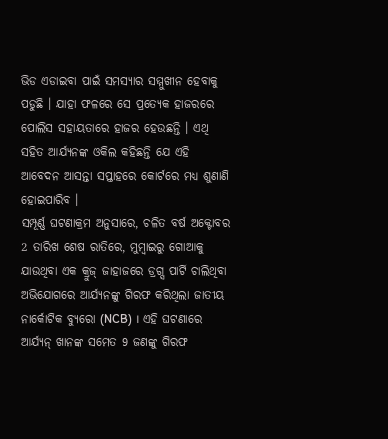ଭିଡ ଏଡାଇବା ପାଇଁ ସମସ୍ୟାର ସମ୍ମୁଖୀନ ହେବାକୁ ପଡୁଛି । ଯାହା ଫଳରେ ସେ ପ୍ରତ୍ୟେକ ହାଜରରେ ପୋଲିସ ସହାୟତାରେ ହାଜର ହେଉଛନ୍ତି । ଏଥି ସହିତ ଆର୍ଯ୍ୟନଙ୍କ ଓକିଲ କହିଛନ୍ତି ଯେ ଏହି ଆବେଦନ ଆସନ୍ତା ସପ୍ତାହରେ କୋର୍ଟରେ ମଧ୍ୟ ଶୁଣାଣି ହୋଇପାରିବ ।
ସମ୍ପୂର୍ଣ୍ଣ ଘଟଣାକ୍ରମ ଅନୁସାରେ, ଚଳିତ ବର୍ଷ ଅକ୍ଟୋବର 2 ତାରିଖ ଶେଷ ରାତିରେ, ମୁମ୍ବାଇରୁ ଗୋଆକୁ ଯାଉଥିବା ଏକ କ୍ରୁଜ୍ ଜାହାଜରେ ଡ୍ରଗ୍ସ ପାର୍ଟି ଚାଲିଥିବା ଅଭିଯୋଗରେ ଆର୍ଯ୍ୟନଙ୍କୁ ଗିରଫ କରିଥିଲା ଜାତୀୟ ନାର୍କୋଟିକ ବ୍ୟୁରୋ (NCB) । ଏହି ଘଟଣାରେ ଆର୍ଯ୍ୟନ୍ ଖାନଙ୍କ ସମେତ 9 ଜଣଙ୍କୁ ଗିରଫ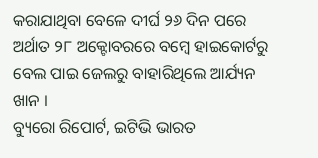କରାଯାଥିବା ବେଳେ ଦୀର୍ଘ ୨୬ ଦିନ ପରେ ଅର୍ଥାତ ୨୮ ଅକ୍ଟୋବରରେ ବମ୍ବେ ହାଇକୋର୍ଟରୁ ବେଲ ପାଇ ଜେଲରୁ ବାହାରିଥିଲେ ଆର୍ଯ୍ୟନ ଖାନ ।
ବ୍ୟୁରୋ ରିପୋର୍ଟ, ଇଟିଭି ଭାରତ